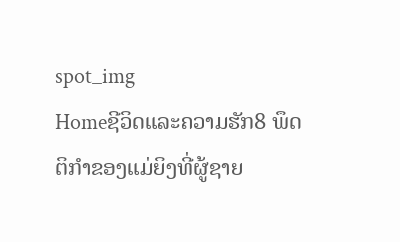spot_img
Homeຊີວິດແລະຄວາມຮັກ8 ພຶດຕິກຳຂອງແມ່ຍິງທີ່ຜູ້ຊາຍ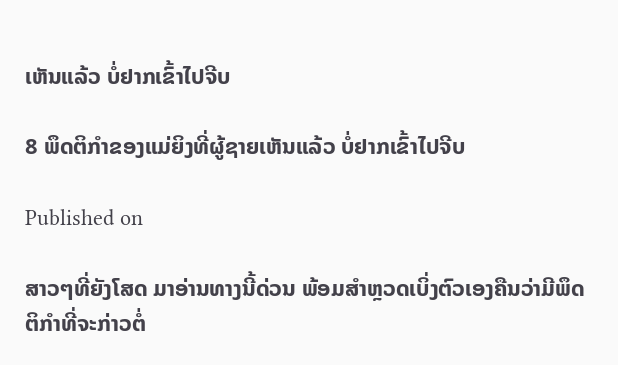ເຫັນແລ້ວ ບໍ່ຢາກເຂົ້າໄປຈີບ

8 ພຶດຕິກຳຂອງແມ່ຍິງທີ່ຜູ້ຊາຍເຫັນແລ້ວ ບໍ່ຢາກເຂົ້າໄປຈີບ

Published on

ສາວໆທີ່ຍັງໂສດ ມາອ່ານທາງນີ້ດ່ວນ ພ້ອມສຳຫຼວດເບິ່ງຕົວເອງຄືນວ່າມີພຶດຕິກຳທີ່ຈະກ່າວຕໍ່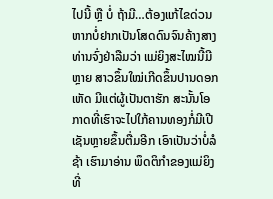ໄປນີ້ ຫຼື ບໍ່ ຖ້າມີ…ຕ້ອງແກ້ໄຂດ່ວນ ຫາກບໍ່ຢາກເປັນໂສດດົນຈົນຄ້າງສາງ ທ່ານຈົ່ງຢ່າລືມວ່າ ແມ່ຍິງສະໄໝນີ້ມີຫຼາຍ ສາວຂຶ້ນໃໝ່ເກີດຂຶ້ນປານດອກເຫັດ ມີແຕ່ຜູ້ເປັນຕາຮັກ ສະນັ້ນໂອກາດທີ່ເຮົາຈະໄປໃກ້ຄານທອງກໍ່ມີເປີເຊັນຫຼາຍຂຶ້ນຕື່ມອີກ ເອົາເປັນວ່າບໍ່ລໍຊ້າ ເຮົາມາອ່ານ ພຶດຕິກຳຂອງແມ່ຍິງທີ່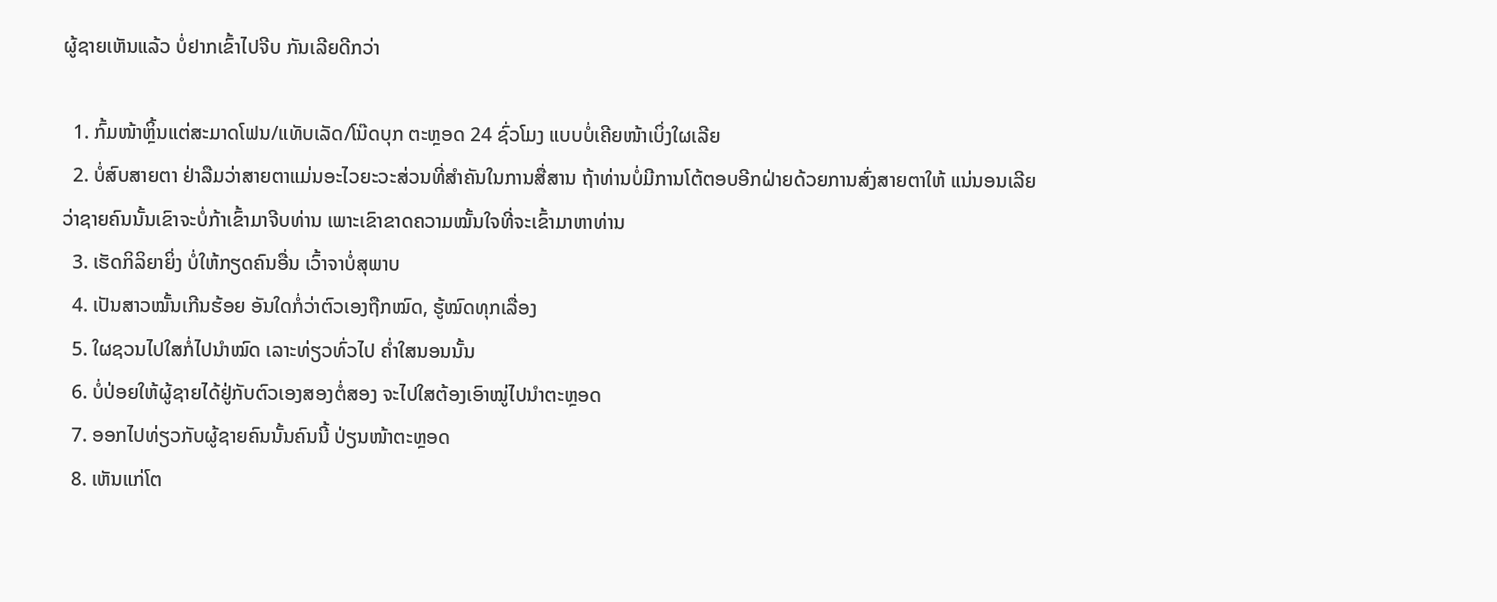ຜູ້ຊາຍເຫັນແລ້ວ ບໍ່ຢາກເຂົ້າໄປຈີບ ກັນເລີຍດີກວ່າ

  1. ກົ້ມໜ້າຫຼິ້ນແຕ່ສະມາດໂຟນ/ແທັບເລັດ/ໂນ໊ດບຸກ ຕະຫຼອດ 24 ຊົ່ວໂມງ ແບບບໍ່ເຄີຍໜ້າເບິ່ງໃຜເລີຍ
  2. ບໍ່ສົບສາຍຕາ ຢ່າລືມວ່າສາຍຕາແມ່ນອະໄວຍະວະສ່ວນທີ່ສຳຄັນໃນການສື່ສານ ຖ້າທ່ານບໍ່ມີການໂຕ້ຕອບອີກຝ່າຍດ້ວຍການສົ່ງສາຍຕາໃຫ້ ແນ່ນອນເລີຍວ່າຊາຍຄົນນັ້ນເຂົາຈະບໍ່ກ້າເຂົ້າມາຈີບທ່ານ ເພາະເຂົາຂາດຄວາມໝັ້ນໃຈທີ່ຈະເຂົ້າມາຫາທ່ານ
  3. ເຮັດກິລິຍາຍິ່ງ ບໍ່ໃຫ້ກຽດຄົນອື່ນ ເວົ້າຈາບໍ່ສຸພາບ
  4. ເປັນສາວໝັ້ນເກີນຮ້ອຍ ອັນໃດກໍ່ວ່າຕົວເອງຖືກໝົດ, ຮູ້ໝົດທຸກເລື່ອງ
  5. ໃຜຊວນໄປໃສກໍ່ໄປນຳໝົດ ເລາະທ່ຽວທົ່ວໄປ ຄ່ຳໃສນອນນັ້ນ
  6. ບໍ່ປ່ອຍໃຫ້ຜູ້ຊາຍໄດ້ຢູ່ກັບຕົວເອງສອງຕໍ່ສອງ ຈະໄປໃສຕ້ອງເອົາໝູ່ໄປນຳຕະຫຼອດ
  7. ອອກໄປທ່ຽວກັບຜູ້ຊາຍຄົນນັ້ນຄົນນີ້ ປ່ຽນໜ້າຕະຫຼອດ
  8. ເຫັນແກ່ໂຕ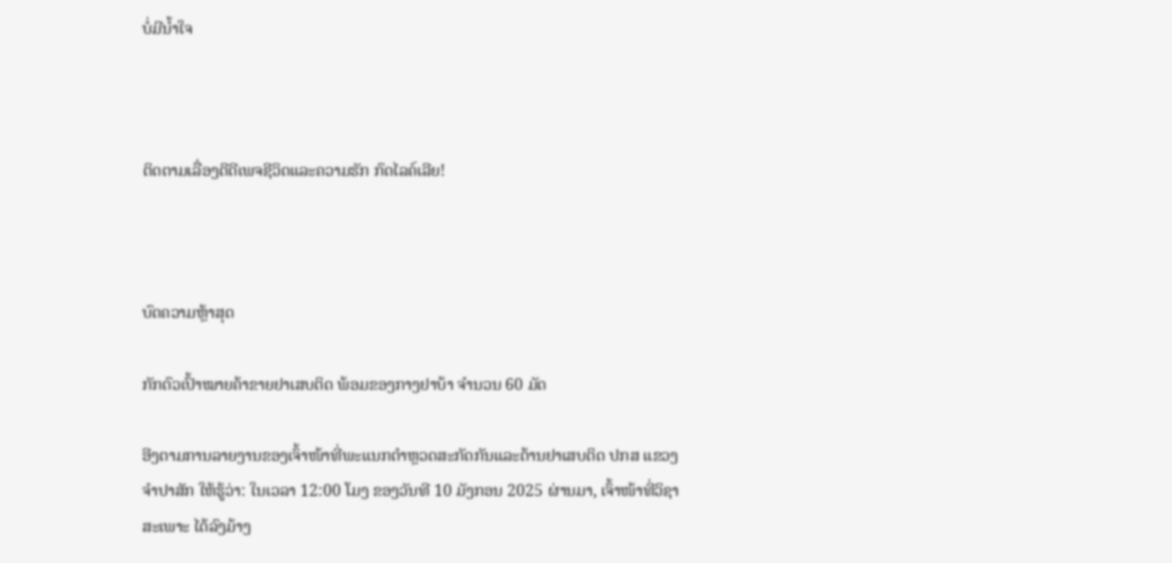ບໍ່ມີນ້ຳໃຈ



ຕິດຕາມເລື່ອງດີດີເພຈຊີວິດແລະຄວາມຮັກ ກົດໄລຄ໌ເລີຍ!



ບົດຄວາມຫຼ້າສຸດ

ກັກຕົວເປົ້າໝາຍຄ້າຂາຍຢາເສບຕິດ ພ້ອມຂອງກາງຢາບ້າ ຈຳນວນ 60 ມັດ

ອີງຕາມການລາຍງານຂອງເຈົ້າໜ້າທີ່ພະແນກຕຳຫຼວດສະກັດກັນແລະຕ້ານຢາເສບຕິດ ປກສ ແຂວງຈຳປາສັກ ໃຫ້ຮູ້ວ່າ: ໃນເວລາ 12:00 ໂມງ ຂອງວັນທີ 10 ມັງກອນ 2025 ຜ່ານມາ, ເຈົ້າໜ້າທີ່ວິຊາສະເພາະ ໄດ້ລົງມ້າງ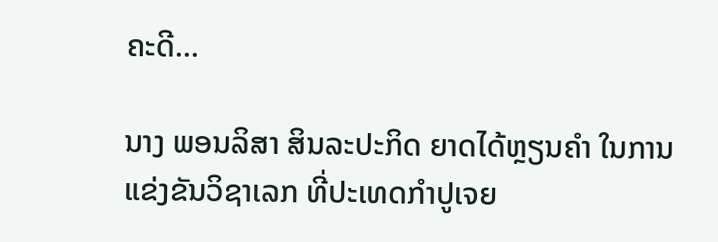ຄະດີ...

ນາງ ພອນລິສາ ສິນລະປະກິດ ຍາດໄດ້ຫຼຽນຄໍາ ໃນການແຂ່ງຂັນວິຊາເລກ ທີ່ປະເທດກໍາປູເຈຍ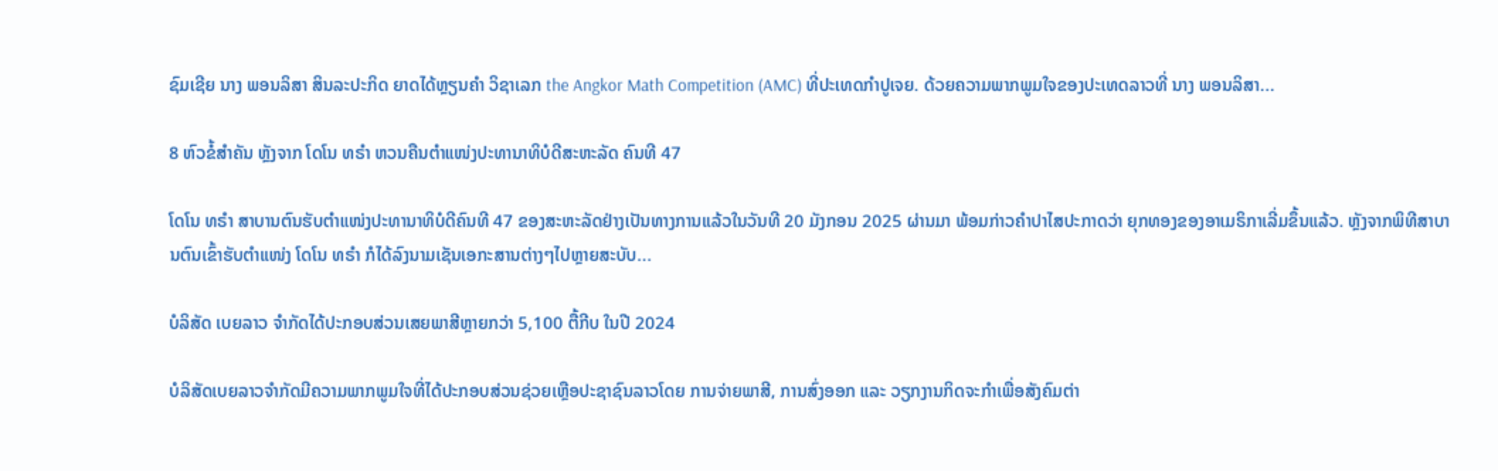ຊົມເຊີຍ ນາງ ພອນລິສາ ສິນລະປະກິດ ຍາດໄດ້ຫຼຽນຄໍາ ວິຊາເລກ the Angkor Math Competition (AMC) ທີ່ປະເທດກໍາປູເຈຍ. ດ້ວຍຄວາມພາກພູມໃຈຂອງປະເທດລາວທີ່ ນາງ ພອນລິສາ...

8 ຫົວຂໍ້ສຳຄັນ ຫຼັງຈາກ ໂດໂນ ທຣຳ ຫວນຄືນຕຳແໜ່ງປະທານາທິບໍດີສະຫະລັດ ຄົນທີ 47

ໂດໂນ ທຣຳ ສາບານຕົນຮັບຕຳແໜ່ງປະທານາທິບໍດີຄົນທີ 47 ຂອງສະຫະລັດຢ່າງເປັນທາງການແລ້ວໃນວັນທີ 20 ມັງກອນ 2025 ຜ່ານມາ ພ້ອມກ່າວຄຳປາໄສປະກາດວ່າ ຍຸກທອງຂອງອາເມຣິກາເລີ່ມຂຶ້ນແລ້ວ. ຫຼັງຈາກພິທີສາບານຕົນເຂົ້າຮັບຕຳແໜ່ງ ໂດໂນ ທຣຳ ກໍໄດ້ລົງນາມເຊັນເອກະສານຕ່າງໆໄປຫຼາຍສະບັບ...

ບໍລິສັດ ເບຍລາວ ຈຳກັດໄດ້ປະກອບສ່ວນເສຍພາສີຫຼາຍກວ່າ 5,100 ຕື້ກີບ ໃນປີ 2024

ບໍລິສັດເບຍລາວຈຳກັດມີຄວາມພາກພູມໃຈທີ່ໄດ້ປະກອບສ່ວນຊ່ວຍເຫຼືອປະຊາຊົນລາວໂດຍ ການຈ່າຍພາສີ, ການສົ່ງອອກ ແລະ ວຽກງານກິດຈະກຳເພື່ອສັງຄົມຕ່າ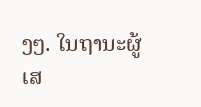ງໆ. ໃນຖານະຜູ້ເສ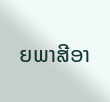ຍພາສີອາ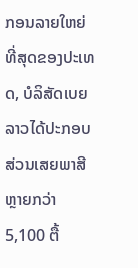ກອນລາຍໃຫຍ່ທີ່ສຸດຂອງປະເທດ, ບໍລິສັດເບຍລາວໄດ້ປະກອບສ່ວນເສຍພາສີຫຼາຍກວ່າ 5,100 ຕື້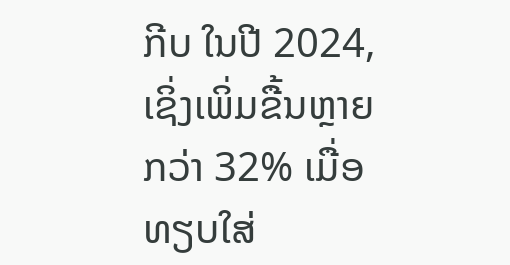ກີບ ໃນປີ 2024, ເຊິ່ງເພິ່ມຂື້ນຫຼາຍກວ່າ 32% ເມື່ອທຽບໃສ່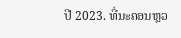ປີ 2023. ທີ່ນະຄອນຫຼວ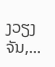ງວຽງຈັນ,...